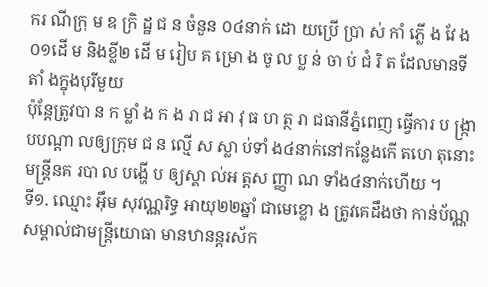ករ ណីក្រុ ម ឧ ក្រិ ដ្ឋ ជ ន ចំនួន ០៤នាក់ ដោ យប្រើ ប្រា ស់ កាំ ភ្លើ ង វែ ង០១ដើ ម និងខ្លី២ ដើ ម រៀប គ ម្រោ ង ចូ ល ប្ល ន់ ចា ប់ ជំ រិ ត ដែលមានទីតាំ ងក្នុងបុរីមួយ
ប៉ុន្តែត្រូវបា ន ក ម្លាំ ង ក ង រា ជ អា វុ ធ ហ ត្ថ រា ជធានីភ្នំពេញ ធ្វើការ ប ង្ក្រា បបណ្ដា លឲ្យក្រុម ជ ន ល្មើ ស ស្លា ប់ទាំ ង៤នាក់នៅកន្លែងកើ តហេ តុនោះ មន្ត្រីនគ របា ល បង្ហើ ប ឲ្យស្គា ល់អ ត្តស ញ្ញា ណ ទាំង៤នាក់ហើយ ។
ទី១. ឈ្មោះ អ៊ឹម សុវណ្ណរិទ្ធ អាយុ២២ឆ្នាំ ជាមេខ្លោ ង ត្រូវគេដឹងថា កាន់ប័ណ្ណសម្គាល់ជាមន្ត្រីយោធា មានឋានន្តរស័ក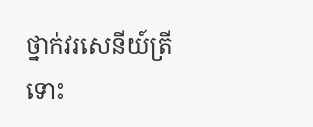ថ្នាក់វរសេនីយ៍ត្រី
ទោះ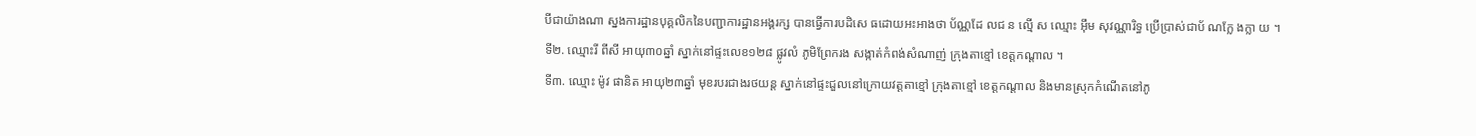បីជាយ៉ាងណា ស្នងការដ្ឋានបុគ្គលិកនៃបញ្ជាការដ្ឋានអង្គរក្ស បានធ្វើការបដិសេ ធដោយអះអាងថា ប័ណ្ណដែ លជ ន ល្មើ ស ឈ្មោះ អ៊ឹម សុវណ្ណារិទ្ធ ប្រើប្រាស់ជាប័ ណក្លែ ងក្លា យ ។
ទី២. ឈ្មោះរី ពីសី អាយុ៣០ឆ្នាំ ស្នាក់នៅផ្ទះលេខ១២៨ ផ្លូវលំ ភូមិព្រែករង សង្កាត់កំពង់សំណាញ់ ក្រុងតាខ្មៅ ខេត្តកណ្តាល ។
ទី៣. ឈ្មោះ ម៉ូវ ផានិត អាយុ២៣ឆ្នាំ មុខរបរជាងរថយន្ត ស្នាក់នៅផ្ទះជួលនៅក្រោយវត្តតាខ្មៅ ក្រុងតាខ្មៅ ខេត្តកណ្តាល និងមានស្រុកកំណើតនៅភូ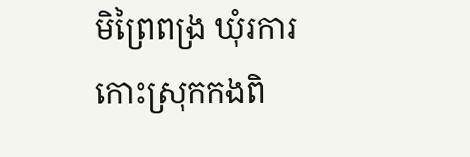មិព្រៃពង្រ ឃុំរការកោះស្រុកកងពិ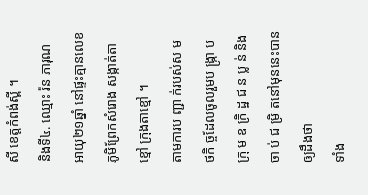សី ខេត្តកំពង់ស្ពី ។
និងទី៤. ឈ្មោះ រ៉ន ភារុណ អាយុ២១ឆ្នាំ នៅផ្ទះគ្មានលេខ ភូមិព្រែកសំរោង សង្កាត់តាខ្មៅ ក្រុងតាខ្មៅ ។
តាមការប ញ្ជា ក់របស់ស ម ថកិ ច្ចដែលចូលរួមប ង្រ្កា ប ក្រុ ម ឧ ក្រិ ដ្ឋ ជ ន ប្ល ន់ និង ចា ប់ ជ ម្រិ តនៅមុននេះបានឲ្យដឹងថា
ទាំង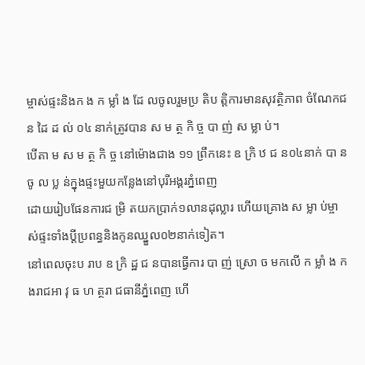ម្ចាស់ផ្ទះនិងក ង ក ម្លាំ ង ដែ លចូលរួមប្រ តិប ត្តិការមានសុវត្ថិភាព ចំណែកជន ដៃ ដ ល់ ០៤ នាក់ត្រូវបាន ស ម ត្ថ កិ ច្ច បា ញ់ ស ម្លា ប់។
បើតា ម ស ម ត្ថ កិ ច្ច នៅម៉ោងជាង ១១ ព្រឹកនេះ ឧ ក្រិ ឋ ជ ន០៤នាក់ បា នចូ ល ប្ល ន់ក្នុងផ្ទះមួយកន្លែងនៅបុរីអង្គរភ្នំពេញ
ដោយរៀបផែនការជ ម្រិ តយកប្រាក់១លានដុល្លារ ហើយគ្រោង ស ម្លា ប់ម្ចា ស់ផ្ទះទាំងប្តីប្រពន្ធនិងកូនឈ្នួល០២នាក់ទៀត។
នៅពេលចុះប រាប ឧ ក្រិ ដ្ឋ ជ នបានធ្វើការ បា ញ់ ស្រោ ច មកលើ ក ម្លាំ ង កងរាជអា វុ ធ ហ ត្ថរា ជធានីភ្នំពេញ ហើ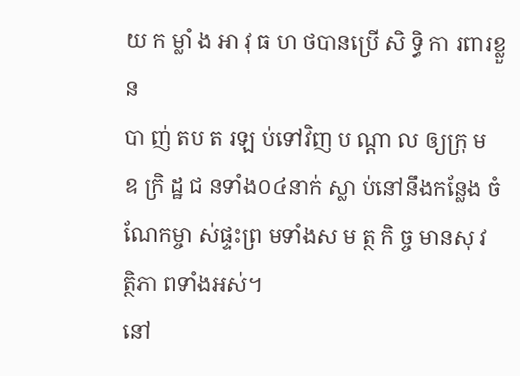យ ក ម្លាំ ង អា វុ ធ ហ ថបានប្រើ សិ ទ្ធិ កា រពារខ្លួន
បា ញ់ តប ត រឡ ប់ទៅវិញ ប ណ្តា ល ឲ្យក្រុ ម ឧ ក្រិ ដ្ឋ ជ នទាំង០៤នាក់ ស្លា ប់នៅនឹងកន្លែង ចំណែកម្ចា ស់ផ្ទះព្រ មទាំងស ម ត្ថ កិ ច្ច មានសុ វ ត្ថិភា ពទាំងអស់។
នៅ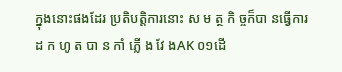ក្នុងនោះផងដែរ ប្រតិបត្តិការនោះ ស ម ត្ថ កិ ច្ចក៏បា នធ្វើការ ដ ក ហូ ត បា ន កាំ ភ្លើ ង វែ ងAK ០១ដើ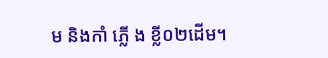ម និងកាំ ភ្លើ ង ខ្លី០២ដើម។